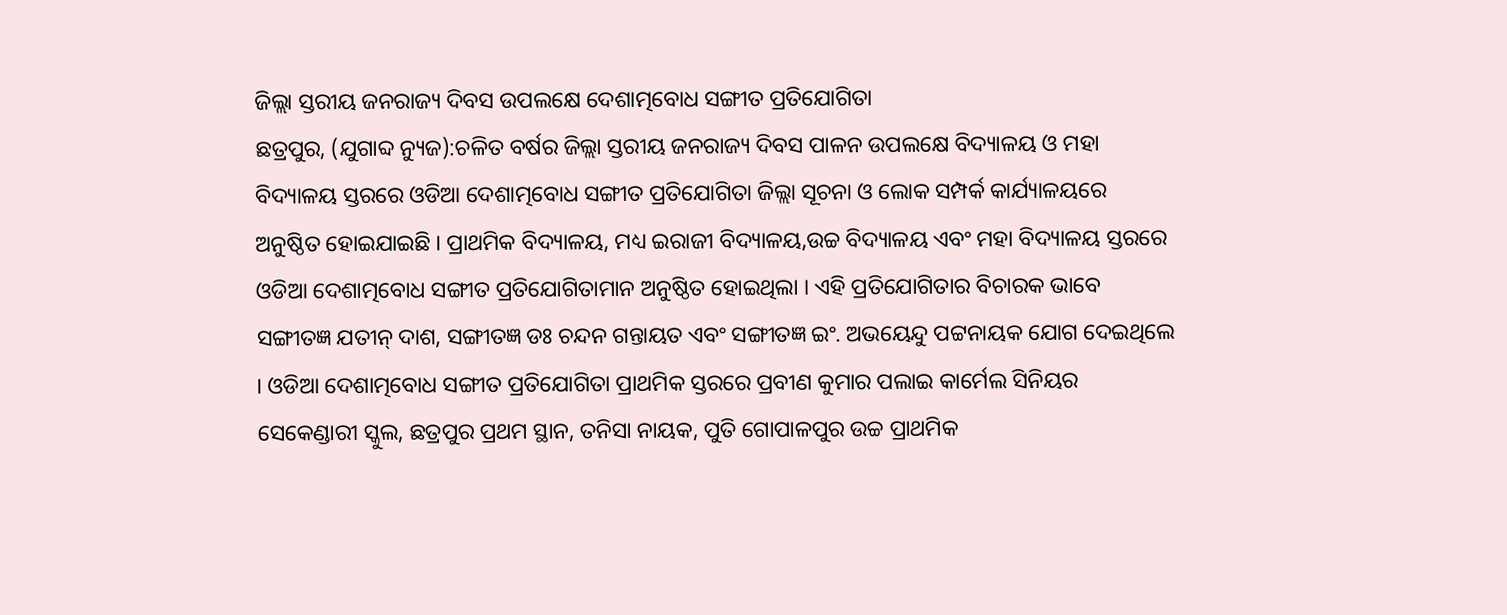ଜିଲ୍ଲା ସ୍ତରୀୟ ଜନରାଜ୍ୟ ଦିବସ ଉପଲକ୍ଷେ ଦେଶାତ୍ମବୋଧ ସଙ୍ଗୀତ ପ୍ରତିଯୋଗିତା
ଛତ୍ରପୁର, (ଯୁଗାବ୍ଦ ନ୍ୟୁଜ):ଚଳିତ ବର୍ଷର ଜିଲ୍ଲା ସ୍ତରୀୟ ଜନରାଜ୍ୟ ଦିବସ ପାଳନ ଉପଲକ୍ଷେ ବିଦ୍ୟାଳୟ ଓ ମହା ବିଦ୍ୟାଳୟ ସ୍ତରରେ ଓଡିଆ ଦେଶାତ୍ମବୋଧ ସଙ୍ଗୀତ ପ୍ରତିଯୋଗିତା ଜିଲ୍ଲା ସୂଚନା ଓ ଲୋକ ସମ୍ପର୍କ କାର୍ଯ୍ୟାଳୟରେ ଅନୁଷ୍ଠିତ ହୋଇଯାଇଛି । ପ୍ରାଥମିକ ବିଦ୍ୟାଳୟ, ମଧ୍ୟ ଇରାଜୀ ବିଦ୍ୟାଳୟ,ଉଚ୍ଚ ବିଦ୍ୟାଳୟ ଏବଂ ମହା ବିଦ୍ୟାଳୟ ସ୍ତରରେ ଓଡିଆ ଦେଶାତ୍ମବୋଧ ସଙ୍ଗୀତ ପ୍ରତିଯୋଗିତାମାନ ଅନୁଷ୍ଠିତ ହୋଇଥିଲା । ଏହି ପ୍ରତିଯୋଗିତାର ବିଚାରକ ଭାବେ ସଙ୍ଗୀତଜ୍ଞ ଯତୀନ୍ ଦାଶ, ସଙ୍ଗୀତଜ୍ଞ ଡଃ ଚନ୍ଦନ ଗନ୍ତାୟତ ଏବଂ ସଙ୍ଗୀତଜ୍ଞ ଇଂ. ଅଭୟେନ୍ଦୁ ପଟ୍ଟନାୟକ ଯୋଗ ଦେଇଥିଲେ । ଓଡିଆ ଦେଶାତ୍ମବୋଧ ସଙ୍ଗୀତ ପ୍ରତିଯୋଗିତା ପ୍ରାଥମିକ ସ୍ତରରେ ପ୍ରବୀଣ କୁମାର ପଲାଇ କାର୍ମେଲ ସିନିୟର ସେକେଣ୍ଡାରୀ ସ୍କୁଲ, ଛତ୍ରପୁର ପ୍ରଥମ ସ୍ଥାନ, ତନିସା ନାୟକ, ପୁତି ଗୋପାଳପୁର ଉଚ୍ଚ ପ୍ରାଥମିକ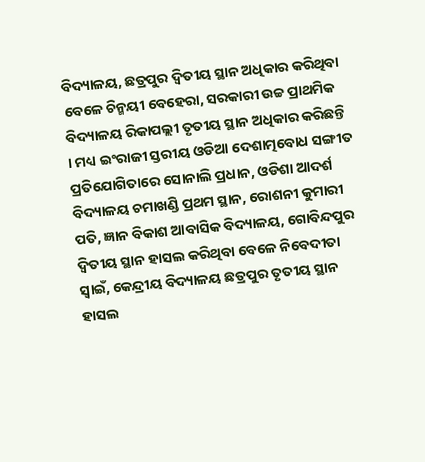ବିଦ୍ୟାଳୟ, ଛତ୍ରପୁର ଦ୍ବିତୀୟ ସ୍ଥାନ ଅଧିକାର କରିଥିବା ବେଳେ ଚିନ୍ମୟୀ ବେହେରା, ସରକାରୀ ଉଚ୍ଚ ପ୍ରାଥମିକ ବିଦ୍ୟାଳୟ ରିକାପଲ୍ଲୀ ତୃତୀୟ ସ୍ଥାନ ଅଧିକାର କରିଛନ୍ତି । ମଧ୍ୟ ଇଂରାଜୀ ସ୍ତରୀୟ ଓଡିଆ ଦେଶାତ୍ମବୋଧ ସଙ୍ଗୀତ ପ୍ରତିଯୋଗିତାରେ ସୋନାଲି ପ୍ରଧାନ, ଓଡିଶା ଆଦର୍ଶ ବିଦ୍ୟାଳୟ ଚମାଖଣ୍ଡି ପ୍ରଥମ ସ୍ଥାନ, ରୋଶନୀ କୁମାରୀ ପତି, ଜ୍ଞାନ ବିକାଶ ଆବାସିକ ବିଦ୍ୟାଳୟ, ଗୋବିନ୍ଦପୁର ଦ୍ବିତୀୟ ସ୍ଥାନ ହାସଲ କରିଥିବା ବେଳେ ନିବେଦୀତା ସ୍ବାଇଁ, କେନ୍ଦ୍ରୀୟ ବିଦ୍ୟାଳୟ ଛତ୍ରପୁର ତୃତୀୟ ସ୍ଥାନ ହାସଲ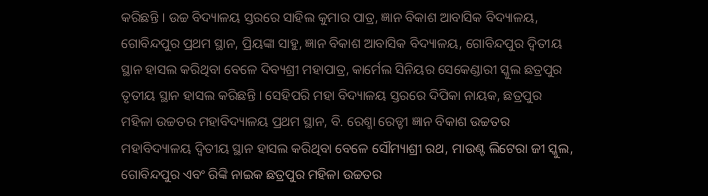କରିଛନ୍ତି । ଉଚ୍ଚ ବିଦ୍ୟାଳୟ ସ୍ତରରେ ସାହିଲ କୁମାର ପାତ୍ର, ଜ୍ଞାନ ବିକାଶ ଆବାସିକ ବିଦ୍ୟାଳୟ, ଗୋବିନ୍ଦପୁର ପ୍ରଥମ ସ୍ଥାନ, ପ୍ରିୟଙ୍କା ସାହୁ, ଜ୍ଞାନ ବିକାଶ ଆବାସିକ ବିଦ୍ୟାଳୟ, ଗୋବିନ୍ଦପୁର ଦ୍ବିତୀୟ ସ୍ଥାନ ହାସଲ କରିଥିବା ବେଳେ ଦିବ୍ୟଶ୍ରୀ ମହାପାତ୍ର, କାର୍ମେଲ ସିନିୟର ସେକେଣ୍ଡାରୀ ସ୍କୁଲ ଛତ୍ରପୁର ତୃତୀୟ ସ୍ଥାନ ହାସଲ କରିଛନ୍ତି । ସେହିପରି ମହା ବିଦ୍ୟାଳୟ ସ୍ତରରେ ଦିପିକା ନାୟକ, ଛତ୍ରପୁର ମହିଳା ଉଚ୍ଚତର ମହାବିଦ୍ୟାଳୟ ପ୍ରଥମ ସ୍ଥାନ, ବି. ରେଶ୍ମା ରେଡ୍ଡୀ ଜ୍ଞାନ ବିକାଶ ଉଚ୍ଚତର ମହାବିଦ୍ୟାଳୟ ଦ୍ବିତୀୟ ସ୍ଥାନ ହାସଲ କରିଥିବା ବେଳେ ସୌମ୍ୟାଶ୍ରୀ ରଥ, ମାଉଣ୍ଟ ଲିଟେରା ଜୀ ସ୍କୁଲ, ଗୋବିନ୍ଦପୁର ଏବଂ ରିଙ୍କି ନାଇକ ଛତ୍ରପୁର ମହିଳା ଉଚ୍ଚତର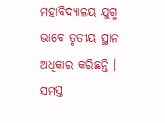ମହାବିଦ୍ୟାଳୟ ଯୁଗ୍ମ ଭାବେ ତୃତୀୟ ସ୍ଥାନ ଅଧିକାର କରିଛନ୍ତି । ସମସ୍ତ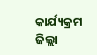କାର୍ଯ୍ୟକ୍ରମ ଜିଲ୍ଲା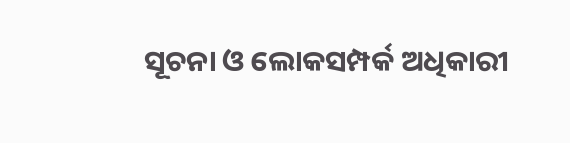ସୂଚନା ଓ ଲୋକସମ୍ପର୍କ ଅଧିକାରୀ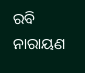ରବି ନାରାୟଣ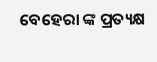ବେହେରା ଙ୍କ ପ୍ରତ୍ୟକ୍ଷ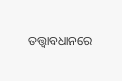ତତ୍ତ୍ବାବଧାନରେ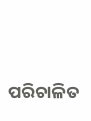ପରିଚାଳିତ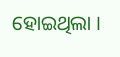ହୋଇଥିଲା ।